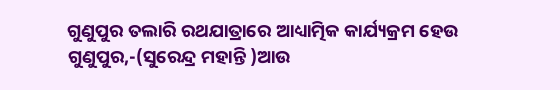ଗୁଣୁପୁର ତଲାରି ରଥଯାତ୍ରାରେ ଆଧ୍ୟାତ୍ମିକ କାର୍ଯ୍ୟକ୍ରମ ହେଉ
ଗୁଣୁପୁର,-(ସୁରେନ୍ଦ୍ର ମହାନ୍ତି )ଆଉ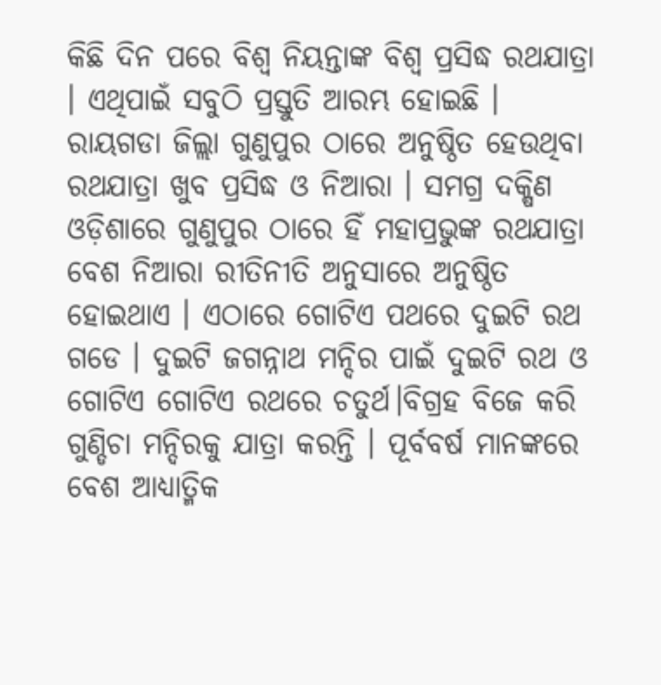କିଛି ଦିନ ପରେ ବିଶ୍ଵ ନିୟନ୍ତାଙ୍କ ବିଶ୍ୱ ପ୍ରସିଦ୍ଧ ରଥଯାତ୍ରା । ଏଥିପାଇଁ ସବୁଠି ପ୍ରସ୍ତୁତି ଆରମ୍ଭ ହୋଇଛି । ରାୟଗଡା ଜିଲ୍ଲା ଗୁଣୁପୁର ଠାରେ ଅନୁଷ୍ଠିତ ହେଉଥିବା ରଥଯାତ୍ରା ଖୁବ ପ୍ରସିଦ୍ଧ ଓ ନିଆରା । ସମଗ୍ର ଦକ୍ଷିଣ ଓଡ଼ିଶାରେ ଗୁଣୁପୁର ଠାରେ ହିଁ ମହାପ୍ରଭୁଙ୍କ ରଥଯାତ୍ରା ବେଶ ନିଆରା ରୀତିନୀତି ଅନୁସାରେ ଅନୁଷ୍ଠିତ ହୋଇଥାଏ । ଏଠାରେ ଗୋଟିଏ ପଥରେ ଦୁଇଟି ରଥ ଗଡେ । ଦୁଇଟି ଜଗନ୍ନାଥ ମନ୍ଦିର ପାଇଁ ଦୁଇଟି ରଥ ଓ ଗୋଟିଏ ଗୋଟିଏ ରଥରେ ଚତୁର୍ଥ।ବିଗ୍ରହ ବିଜେ କରି ଗୁଣ୍ଡିଚା ମନ୍ଦିରକୁ ଯାତ୍ରା କରନ୍ତି । ପୂର୍ବବର୍ଷ ମାନଙ୍କରେ ବେଶ ଆଧ୍ୟାତ୍ମିକ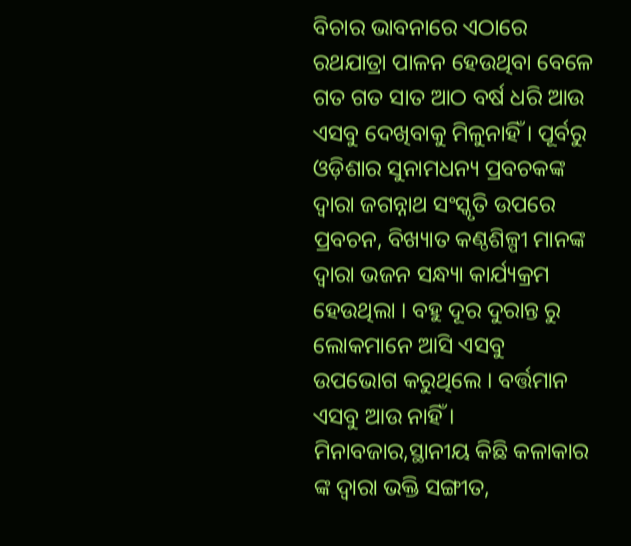ବିଚାର ଭାବନାରେ ଏଠାରେ ରଥଯାତ୍ରା ପାଳନ ହେଉଥିବା ବେଳେ ଗତ ଗତ ସାତ ଆଠ ବର୍ଷ ଧରି ଆଉ ଏସବୁ ଦେଖିବାକୁ ମିଳୁନାହିଁ । ପୂର୍ବରୁ ଓଡ଼ିଶାର ସୁନାମଧନ୍ୟ ପ୍ରବଚକଙ୍କ ଦ୍ୱାରା ଜଗନ୍ନାଥ ସଂସ୍କୃତି ଉପରେ ପ୍ରବଚନ, ବିଖ୍ୟାତ କଣ୍ଠଶିଳ୍ପୀ ମାନଙ୍କ ଦ୍ୱାରା ଭଜନ ସନ୍ଧ୍ୟା କାର୍ଯ୍ୟକ୍ରମ ହେଉଥିଲା । ବହୁ ଦୂର ଦୁରାନ୍ତ ରୁ ଲୋକମାନେ ଆସି ଏସବୁ ଉପଭୋଗ କରୁଥିଲେ । ବର୍ତ୍ତମାନ ଏସବୁ ଆଉ ନାହିଁ । ମିନାବଜାର,ସ୍ଥାନୀୟ କିଛି କଳାକାର ଙ୍କ ଦ୍ଵାରା ଭକ୍ତି ସଙ୍ଗୀତ,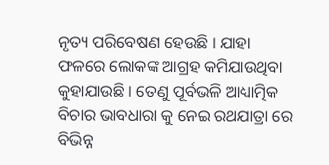ନୃତ୍ୟ ପରିବେଷଣ ହେଉଛି । ଯାହା ଫଳରେ ଲୋକଙ୍କ ଆଗ୍ରହ କମିଯାଉଥିବା କୁହାଯାଉଛି । ତେଣୁ ପୂର୍ବଭଳି ଆଧ୍ୟାତ୍ମିକ ବିଚାର ଭାବଧାରା କୁ ନେଇ ରଥଯାତ୍ରା ରେ ବିଭିନ୍ନ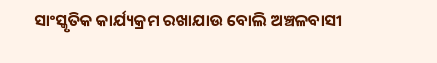ସାଂସ୍କୃତିକ କାର୍ଯ୍ୟକ୍ରମ ରଖାଯାଉ ବୋଲି ଅଞ୍ଚଳବାସୀ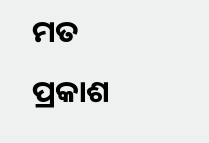ମତ ପ୍ରକାଶ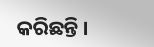କରିଛନ୍ତି ।